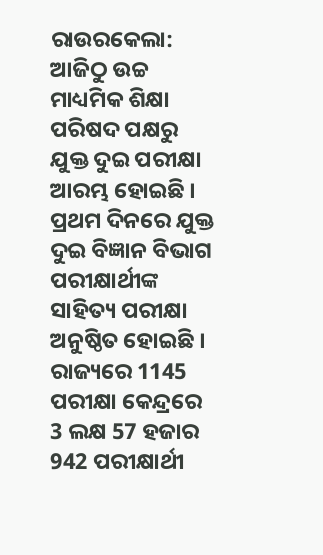ରାଉରକେଲା: ଆଜିଠୁ ଉଚ୍ଚ ମାଧ୍ୟମିକ ଶିକ୍ଷା ପରିଷଦ ପକ୍ଷରୁ ଯୁକ୍ତ ଦୁଇ ପରୀକ୍ଷା ଆରମ୍ଭ ହୋଇଛି । ପ୍ରଥମ ଦିନରେ ଯୁକ୍ତ ଦୁଇ ବିଜ୍ଞାନ ବିଭାଗ ପରୀକ୍ଷାର୍ଥୀଙ୍କ ସାହିତ୍ୟ ପରୀକ୍ଷା ଅନୁଷ୍ଠିତ ହୋଇଛି । ରାଜ୍ୟରେ 1145 ପରୀକ୍ଷା କେନ୍ଦ୍ରରେ 3 ଲକ୍ଷ 57 ହଜାର 942 ପରୀକ୍ଷାର୍ଥୀ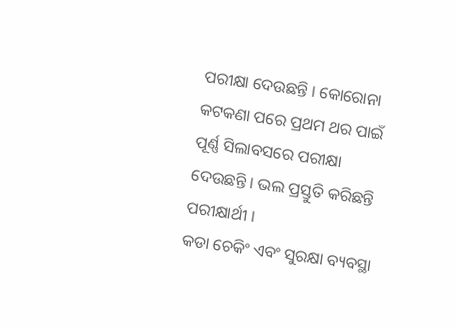ପରୀକ୍ଷା ଦେଉଛନ୍ତି । କୋରୋନା କଟକଣା ପରେ ପ୍ରଥମ ଥର ପାଇଁ ପୂର୍ଣ୍ଣ ସିଲାବସରେ ପରୀକ୍ଷା ଦେଉଛନ୍ତି । ଭଲ ପ୍ରସ୍ତୁତି କରିଛନ୍ତି ପରୀକ୍ଷାର୍ଥୀ ।
କଡା ଚେକିଂ ଏବଂ ସୁରକ୍ଷା ବ୍ୟବସ୍ଥା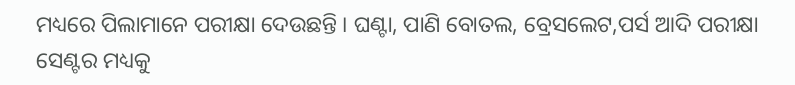ମଧ୍ୟରେ ପିଲାମାନେ ପରୀକ୍ଷା ଦେଉଛନ୍ତି । ଘଣ୍ଟା, ପାଣି ବୋତଲ, ବ୍ରେସଲେଟ,ପର୍ସ ଆଦି ପରୀକ୍ଷା ସେଣ୍ଟର ମଧ୍ୟକୁ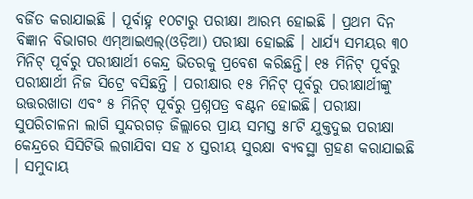ବର୍ଜିତ କରାଯାଇଛି । ପୂର୍ବାହ୍ନ ୧୦ଟାରୁ ପରୀକ୍ଷା ଆରମ୍ଭ ହୋଇଛି । ପ୍ରଥମ ଦିନ ବିଜ୍ଞାନ ବିଭାଗର ଏମ୍ଆଇଏଲ୍(ଓଡ଼ିଆ) ପରୀକ୍ଷା ହୋଇଛି । ଧାର୍ଯ୍ୟ ସମୟର ୩୦ ମିନିଟ୍ ପୂର୍ବରୁ ପରୀକ୍ଷାର୍ଥୀ କେନ୍ଦ୍ର ଭିତରକୁ ପ୍ରବେଶ କରିଛନ୍ତି। ୧୫ ମିନିଟ୍ ପୂର୍ବରୁ ପରୀକ୍ଷାର୍ଥୀ ନିଜ ସିଟ୍ରେ ବସିଛନ୍ତି । ପରୀକ୍ଷାର ୧୫ ମିନିଟ୍ ପୂର୍ବରୁ ପରୀକ୍ଷାର୍ଥୀଙ୍କୁ ଉତ୍ତରଖାତା ଏବଂ ୫ ମିନିଟ୍ ପୂର୍ବରୁ ପ୍ରଶ୍ନପତ୍ର ବଣ୍ଟନ ହୋଇଛି। ପରୀକ୍ଷା ସୁପରିଚାଳନା ଲାଗି ସୁନ୍ଦରଗଡ଼ ଜିଲ୍ଲାରେ ପ୍ରାୟ ସମସ୍ତ ୫୮ଟି ଯୁକ୍ତଦୁଇ ପରୀକ୍ଷା କେନ୍ଦ୍ରରେ ସିସିଟିଭି ଲଗାଯିବା ସହ ୪ ସ୍ତରୀୟ ସୁରକ୍ଷା ବ୍ୟବସ୍ଥା ଗ୍ରହଣ କରାଯାଇଛି । ସମୁଦାୟ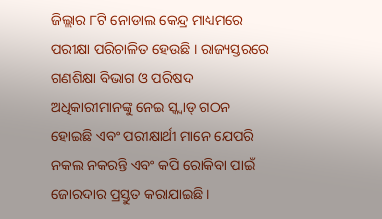ଜିଲ୍ଲାର ୮ଟି ନୋଡାଲ କେନ୍ଦ୍ର ମାଧ୍ୟମରେ ପରୀକ୍ଷା ପରିଚାଳିତ ହେଉଛି । ରାଜ୍ୟସ୍ତରରେ ଗଣଶିକ୍ଷା ବିଭାଗ ଓ ପରିଷଦ ଅଧିକାରୀମାନଙ୍କୁ ନେଇ ସ୍କ୍ବାଡ୍ ଗଠନ ହୋଇଛି ଏବଂ ପରୀକ୍ଷାର୍ଥୀ ମାନେ ଯେପରି ନକଲ ନକରନ୍ତି ଏବଂ କପି ରୋକିବା ପାଇଁ ଜୋରଦାର ପ୍ରସ୍ତୁତ କରାଯାଇଛି ।